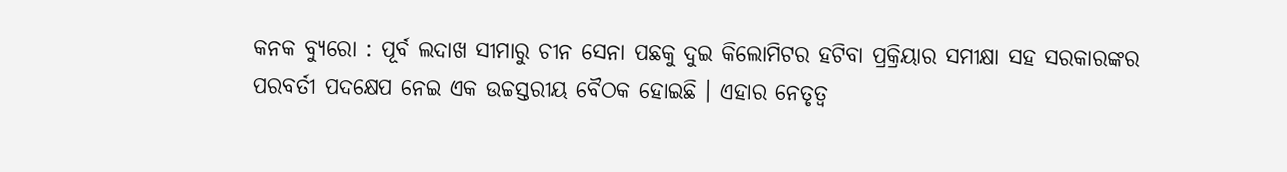କନକ ବ୍ୟୁରୋ : ପୂର୍ବ ଲଦାଖ ସୀମାରୁ ଚୀନ ସେନା ପଛକୁ ଦୁଇ କିଲୋମିଟର ହଟିବା ପ୍ରକ୍ରିୟାର ସମୀକ୍ଷା ସହ ସରକାରଙ୍କର ପରବର୍ତୀ ପଦକ୍ଷେପ ନେଇ ଏକ ଉଚ୍ଚସ୍ତରୀୟ ବୈଠକ ହୋଇଛି । ଏହାର ନେତୃତ୍ୱ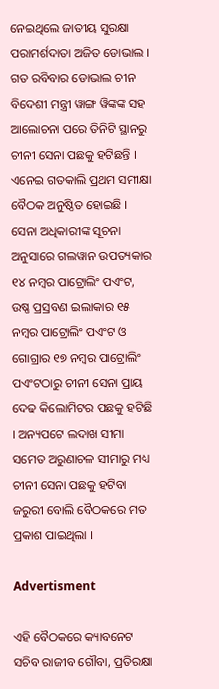ନେଇଥିଲେ ଜାତୀୟ ସୁରକ୍ଷା ପରାମର୍ଶଦାତା ଅଜିତ ଡୋଭାଲ । ଗତ ରବିବାର ଡୋଭାଲ ଚୀନ ବିଦେଶୀ ମନ୍ତ୍ରୀ ୱାଙ୍ଗ ୱିଙ୍କଙ୍କ ସହ ଆଲୋଚନା ପରେ ତିନିଟି ସ୍ଥାନରୁ ଚୀନୀ ସେନା ପଛକୁ ହଟିଛନ୍ତି । ଏନେଇ ଗତକାଲି ପ୍ରଥମ ସମୀକ୍ଷା ବୈଠକ ଅନୁଷ୍ଠିତ ହୋଇଛି । ସେନା ଅଧିକାରୀଙ୍କ ସୂଚନା ଅନୁସାରେ ଗଲୱାନ ଉପତ୍ୟକାର ୧୪ ନମ୍ବର ପାଟ୍ରୋଲିଂ ପଏଂଟ, ଉଷ୍ଣ ପ୍ରସ୍ରବଣ ଇଲାକାର ୧୫ ନମ୍ବର ପାଟ୍ରୋଲିଂ ପଏଂଟ ଓ ଗୋଗ୍ରାର ୧୭ ନମ୍ବର ପାଟ୍ରୋଲିଂ ପଏଂଟଠାରୁ ଚୀନୀ ସେନା ପ୍ରାୟ ଦେଢ କିଲୋମିଟର ପଛକୁ ହଟିଛି । ଅନ୍ୟପଟେ ଲଦାଖ ସୀମା ସମେତ ଅରୁଣାଚଳ ସୀମାରୁ ମଧ୍ୟ ଚୀନୀ ସେନା ପଛକୁ ହଟିବା ଜରୁରୀ ବୋଲି ବୈଠକରେ ମତ ପ୍ରକାଶ ପାଇଥିଲା ।

Advertisment

ଏହି ବୈଠକରେ କ୍ୟାବନେଟ ସଚିବ ରାଜୀବ ଗୌବା, ପ୍ରତିରକ୍ଷା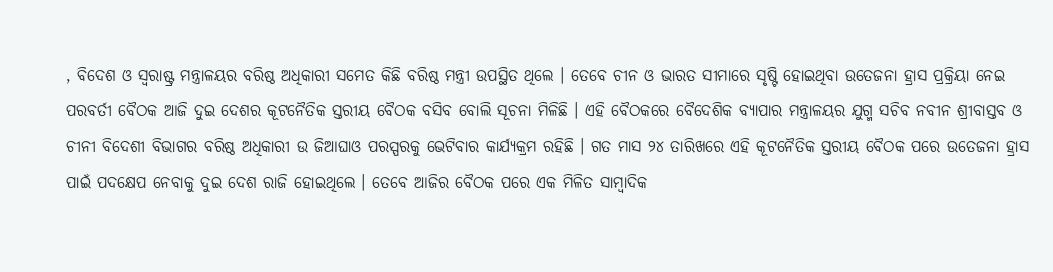, ବିଦେଶ ଓ ସ୍ୱରାଷ୍ଟ୍ର ମନ୍ତ୍ରାଳୟର ବରିଷ୍ଠ ଅଧିକାରୀ ସମେତ କିଛି ବରିଷ୍ଠ ମନ୍ତ୍ରୀ ଉପସ୍ଥିତ ଥିଲେ । ତେବେ ଚୀନ ଓ ଭାରତ ସୀମାରେ ସୃଷ୍ଟି ହୋଇଥିବା ଉତେଜନା ହ୍ରାସ ପ୍ରକ୍ରିୟା ନେଇ ପରବର୍ତୀ ବୈଠକ ଆଜି ଦୁଇ ଦେଶର କୂଟନୈତିକ ସ୍ତରୀୟ ବୈଠକ ବସିବ ବୋଲି ସୂଚନା ମିଳିଛି । ଏହି ବୈଠକରେ ବୈଦେଶିକ ବ୍ୟାପାର ମନ୍ତ୍ରାଳୟର ଯୁଗ୍ମ ସଚିବ ନବୀନ ଶ୍ରୀବାସ୍ତବ ଓ ଚୀନୀ ବିଦେଶୀ ବିଭାଗର ବରିଷ୍ଠ ଅଧିକାରୀ ଉ ଜିଆଘାଓ ପରସ୍ପରକୁ ଭେଟିବାର କାର୍ଯ୍ୟକ୍ରମ ରହିଛି । ଗତ ମାସ ୨୪ ତାରିଖରେ ଏହି କୂଟନୈତିକ ସ୍ତରୀୟ ବୈଠକ ପରେ ଉତେଜନା ହ୍ରାସ ପାଇଁ ପଦକ୍ଷେପ ନେବାକୁ ଦୁଇ ଦେଶ ରାଜି ହୋଇଥିଲେ । ତେବେ ଆଜିର ବୈଠକ ପରେ ଏକ ମିଳିତ ସାମ୍ବାଦିକ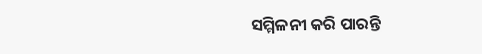ସମ୍ମିଳନୀ କରି ପାରନ୍ତି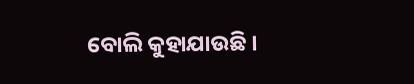ବୋଲି କୁହାଯାଉଛି ।